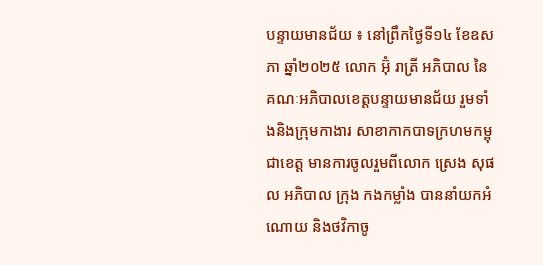បន្ទាយមានជ័យ ៖ នៅព្រឹកថ្ងៃទី១៤ ខែឧសភា ឆ្នាំ២០២៥ លោក អ៊ុំ រាត្រី អភិបាល នៃគណៈអភិបាលខេត្តបន្ទាយមានជ័យ រួមទាំងនិងក្រុមកាងារ សាខាកាកបាទក្រហមកម្ពុជាខេត្ត មានការចូលរួមពីលោក ស្រេង សុផល អភិបាល ក្រុង កងកម្លាំង បាននាំយកអំណោយ និងថវិកាចូ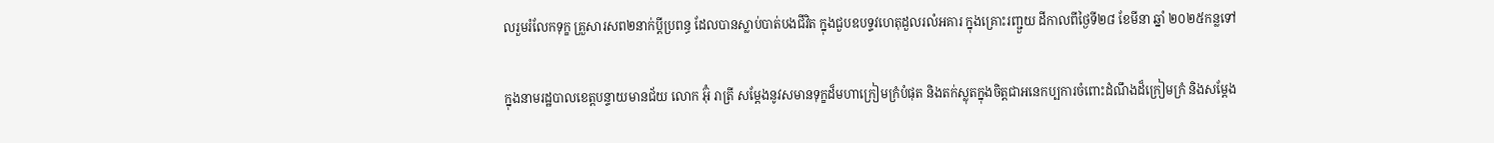លរួមរំលែកទុក្ខ គ្រួសារសព២នាក់ប្តីប្រពន្ធ ដែលបានស្លាប់បាត់បងជីវិត ក្នុងជួបឧបទ្ទវហេតុដួលរលំអគារ ក្នុងគ្រោះរញ្ជួយ ដីកាលពីថ្ងៃទី២៨ ខែមីនា ឆ្នាំ ២០២៥កន្លទៅ

ក្នុងនាមរដ្ឋបាលខេត្តបន្ទាយមានជ័យ លោក អ៊ុំ រាត្រី សម្តែងនូវសមានទុក្ខដ៏មហាក្រៀមក្រំបំផុត និងតក់ស្លុតក្នុងចិត្តជាអនេកប្បការចំពោះដំណឹងដ៏ក្រៀមក្រំ និងសម្តែង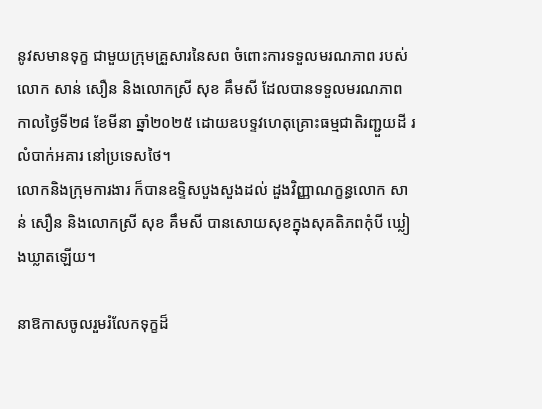នូវសមានទុក្ខ ជាមួយក្រុមគ្រួសារនៃសព ចំពោះការទទួលមរណភាព របស់លោក សាន់ សឿន និងលោកស្រី សុខ គឹមសី ដែលបានទទួលមរណភាព កាលថ្ងៃទី២៨ ខែមីនា ឆ្នាំ២០២៥ ដោយឧបទ្ទវហេតុគ្រោះធម្មជាតិរញ្ជួយដី រលំបាក់អគារ នៅប្រទេសថៃ។
លោកនិងក្រុមការងារ ក៏បានឧទ្ទិសបួងសួងដល់ ដួងវិញ្ញាណក្ខន្ធលោក សាន់ សឿន និងលោកស្រី សុខ គឹមសី បានសោយសុខក្នុងសុគតិភពកុំបី ឃ្លៀងឃ្លាតឡើយ។

នាឱកាសចូលរួមរំលែកទុក្ខដ៏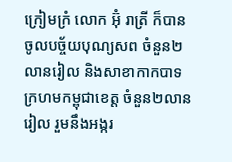ក្រៀមក្រំ លោក អ៊ុំ រាត្រី ក៏បានចូលបច្ច័យបុណ្យសព ចំនួន២លានរៀល និងសាខាកាកបាទក្រហមកម្ពុជាខេត្ត ចំនួន២លានរៀល រួមនឹងអង្ករ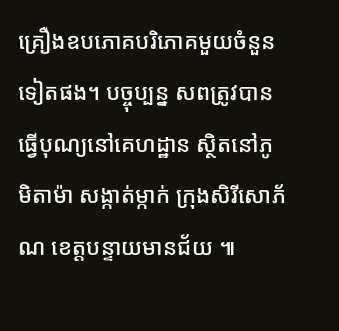គ្រឿងឧបភោគបរិភោគមួយចំនួនទៀតផង។ បច្ចុប្បន្ន សពត្រូវបានធ្វេីបុណ្យនៅគេហដ្ឋាន ស្ថិតនៅភូមិតាម៉ា សង្កាត់ម្កាក់ ក្រុងសិរីសោភ័ណ ខេត្តបន្ទាយមានជ័យ ៕